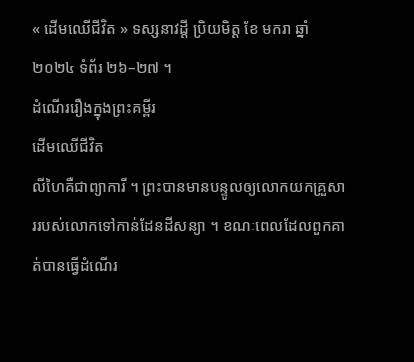« ដើមឈើជីវិត » ទស្សនាវដ្តី ប្រិយមិត្ត ខែ មករា ឆ្នាំ ២០២៤ ទំព័រ ២៦–២៧ ។
ដំណើររឿងក្នុងព្រះគម្ពីរ
ដើមឈើជីវិត
លីហៃគឺជាព្យាការី ។ ព្រះបានមានបន្ទូលឲ្យលោកយកគ្រួសាររបស់លោកទៅកាន់ដែនដីសន្យា ។ ខណៈពេលដែលពួកគាត់បានធ្វើដំណើរ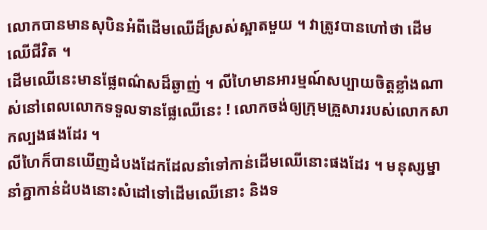លោកបានមានសុបិនអំពីដើមឈើដ៏ស្រស់ស្អាតមួយ ។ វាត្រូវបានហៅថា ដើមឈើជីវិត ។
ដើមឈើនេះមានផ្លែពណ៌សដ៏ឆ្ងាញ់ ។ លីហៃមានអារម្មណ៍សប្បាយចិត្តខ្លាំងណាស់នៅពេលលោកទទួលទានផ្លែឈើនេះ ! លោកចង់ឲ្យក្រុមគ្រួសាររបស់លោកសាកល្បងផងដែរ ។
លីហៃក៏បានឃើញដំបងដែកដែលនាំទៅកាន់ដើមឈើនោះផងដែរ ។ មនុស្សម្នានាំគ្នាកាន់ដំបងនោះសំដៅទៅដើមឈើនោះ និងទ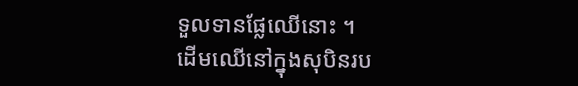ទួលទានផ្លែឈើនោះ ។
ដើមឈើនៅក្នុងសុបិនរប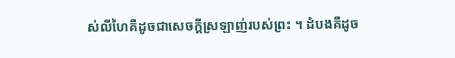ស់លីហៃគឺដូចជាសេចក្តីស្រឡាញ់របស់ព្រះ ។ ដំបងគឺដូច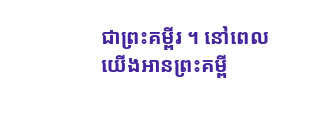ជាព្រះគម្ពីរ ។ នៅពេលយើងអានព្រះគម្ពី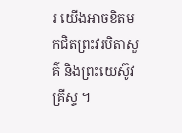រ យើងអាចខិតមកជិតព្រះវរបិតាសួគ៌ និងព្រះយេស៊ូវគ្រីស្ទ ។